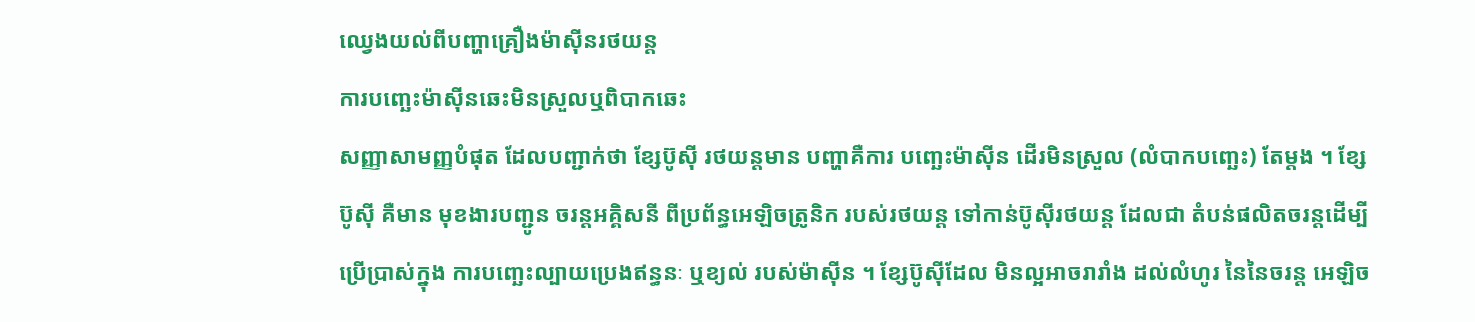ឈ្វេងយល់ពីបញ្ហាគ្រឿងម៉ាស៊ីនរថយន្ត
ការបញ្ឆេះម៉ាស៊ីនឆេះមិនស្រួលឬពិបាកឆេះ
សញ្ញាសាមញ្ញបំផុត ដែលបញ្ជាក់ថា ខ្សែប៊ូស៊ី រថយន្តមាន បញ្ហាគឺការ បញ្ឆេះម៉ាស៊ីន ដើរមិនស្រួល (លំបាកបញ្ឆេះ) តែម្តង ។ ខ្សែប៊ូស៊ី គឺមាន មុខងារបញ្ជូន ចរន្តអគ្គិសនី ពីប្រព័ន្ធអេឡិចត្រូនិក របស់រថយន្ត ទៅកាន់ប៊ូស៊ីរថយន្ត ដែលជា តំបន់ផលិតចរន្តដើម្បី ប្រើប្រាស់ក្នុង ការបញ្ឆេះល្បាយប្រេងឥន្ធនៈ ឬខ្យល់ របស់ម៉ាស៊ីន ។ ខ្សែប៊ូស៊ីដែល មិនល្អអាចរារាំង ដល់លំហូរ នៃនៃចរន្ត អេឡិច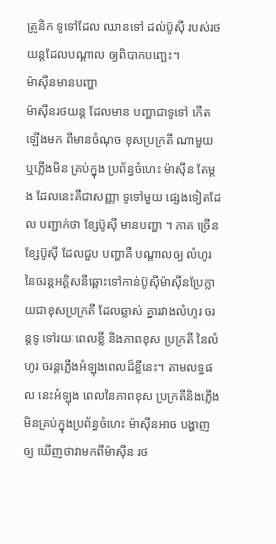ត្រូនិក ទូទៅដែល ឈានទៅ ដល់ប៊ូស៊ី របស់រថយន្តដែលបណ្តាល ឲ្យពិបាកបញ្ឆេះ។
ម៉ាស៊ីនមានបញ្ហា
ម៉ាស៊ីនរថយន្ត ដែលមាន បញ្ហាជាទូទៅ កើតឡើងមក ពីមានចំណុច ខុសប្រក្រតី ណាមួយ ឬភ្លើងមិន គ្រប់ក្នុង ប្រព័ន្ធចំហេះ ម៉ាស៊ីន តែម្តង ដែលនេះគឺជាសញ្ញា ទូទៅមួយ ផ្សេងទៀតដែល បញ្ជាក់ថា ខ្សែប៊ូស៊ី មានបញ្ហា ។ ភាគ ច្រើនខ្សែប៊ូស៊ី ដែលជួប បញ្ហាគឺ បណ្តាលឲ្យ លំហូរ នៃចរន្តអគ្គិសនីឆ្ពោះទៅកាន់ប៊ូស៊ីម៉ាស៊ីនប្រែក្លាយជាខុសប្រក្រតី ដែលឆ្លាស់ គ្នារវាងលំហូរ ចរន្តទូ ទៅរយៈពេលខ្លី និងភាពខុស ប្រក្រតី នៃលំហូរ ចរន្តភ្លើងអំឡុងពេលដ៏ខ្លីនេះ។ តាមលទ្ធផល នេះអំឡុង ពេលនៃភាពខុស ប្រក្រតីនិងភ្លើង មិនគ្រប់ក្នុងប្រព័ន្ធចំហេះ ម៉ាស៊ីនអាច បង្ហាញឲ្យ ឃើញថាវាមកពីម៉ាស៊ីន រថ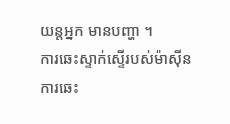យន្តអ្នក មានបញ្ហា ។
ការឆេះស្ទាក់ស្ទើរបស់ម៉ាស៊ីន
ការឆេះ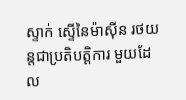ស្ទាក់ ស្ទើនៃម៉ាស៊ីន រថយន្តជាប្រតិបត្តិការ មួយដែល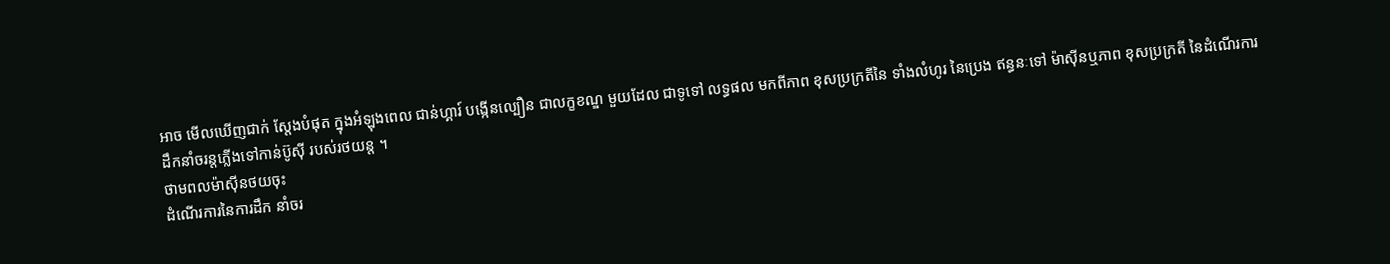អាច មើលឃើញជាក់ ស្តែងបំផុត ក្នុងអំឡុងពេល ជាន់ហ្គារ៍ បង្កើនល្បឿន ជាលក្ខខណ្ឌ មួយដែល ជាទូទៅ លទ្ធផល មកពីភាព ខុសប្រក្រតីនៃ ទាំងលំហូរ នៃប្រេង ឥន្ធនៈទៅ ម៉ាស៊ីនឬភាព ខុសប្រក្រតី នៃដំណើរការ ដឹកនាំចរន្តភ្លើងទៅកាន់ប៊ូស៊ី របស់រថយន្ត ។
ថាមពលម៉ាស៊ីនថយចុះ
ដំណើរការនៃការដឹក នាំចរ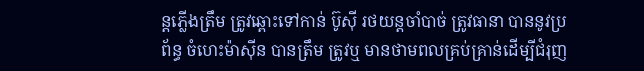ន្តភ្លើងត្រឹម ត្រូវឆ្ពោះទៅកាន់ ប៊ូស៊ី រថយន្តចាំបាច់ ត្រូវធានា បាននូវប្រព័ន្ធ ចំហេះម៉ាស៊ីន បានត្រឹម ត្រូវឬ មានថាមពលគ្រប់គ្រាន់ដើម្បីជំរុញ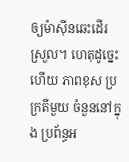ឲ្យម៉ាស៊ីនឆេះដើរស្រួល។ ហេតុដូច្នេះ ហើយ ភាពខុស ប្រក្រតីមួយ ចំនួននៅក្នុង ប្រព័ន្ធអ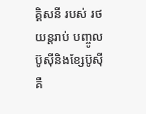គ្គិសនី របស់ រថយន្តរាប់ បញ្ចូលប៊ូស៊ីនិងខ្សែប៊ូស៊ី គឺ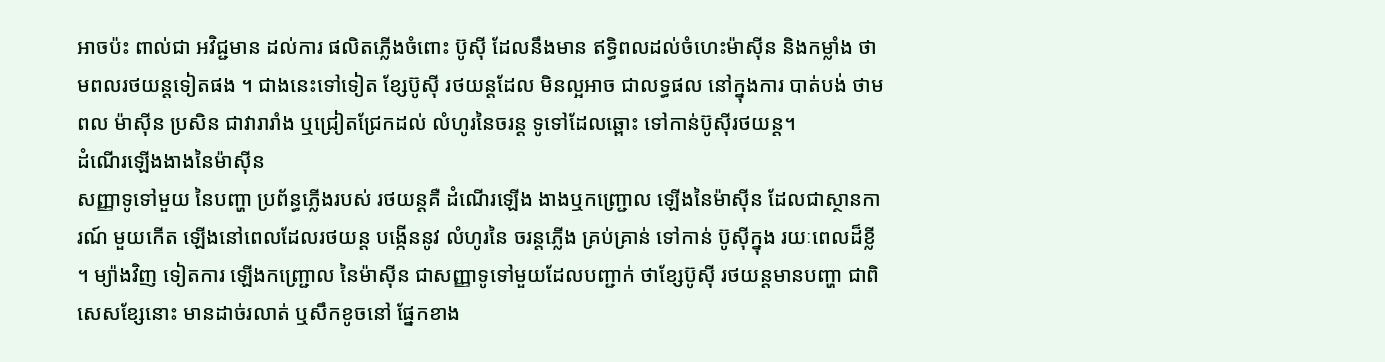អាចប៉ះ ពាល់ជា អវិជ្ជមាន ដល់ការ ផលិតភ្លើងចំពោះ ប៊ូស៊ី ដែលនឹងមាន ឥទ្ធិពលដល់ចំហេះម៉ាស៊ីន និងកម្លាំង ថាមពលរថយន្តទៀតផង ។ ជាងនេះទៅទៀត ខ្សែប៊ូស៊ី រថយន្តដែល មិនល្អអាច ជាលទ្ធផល នៅក្នុងការ បាត់បង់ ថាមពល ម៉ាស៊ីន ប្រសិន ជាវារារាំង ឬជ្រៀតជ្រែកដល់ លំហូរនៃចរន្ត ទូទៅដែលឆ្ពោះ ទៅកាន់ប៊ូស៊ីរថយន្ត។
ដំណើរឡើងងាងនៃម៉ាស៊ីន
សញ្ញាទូទៅមួយ នៃបញ្ហា ប្រព័ន្ធភ្លើងរបស់ រថយន្តគឺ ដំណើរឡើង ងាងឬកញ្ជ្រោល ឡើងនៃម៉ាស៊ីន ដែលជាស្ថានការណ៍ មួយកើត ឡើងនៅពេលដែលរថយន្ត បង្កើននូវ លំហូរនៃ ចរន្តភ្លើង គ្រប់គ្រាន់ ទៅកាន់ ប៊ូស៊ីក្នុង រយៈពេលដ៏ខ្លី ។ ម្យ៉ាងវិញ ទៀតការ ឡើងកញ្ជ្រោល នៃម៉ាស៊ីន ជាសញ្ញាទូទៅមួយដែលបញ្ជាក់ ថាខ្សែប៊ូស៊ី រថយន្តមានបញ្ហា ជាពិសេសខ្សែនោះ មានដាច់រលាត់ ឬសឹកខូចនៅ ផ្នែកខាង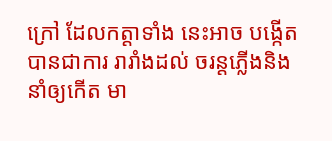ក្រៅ ដែលកត្តាទាំង នេះអាច បង្កើតបានជាការ រារាំងដល់ ចរន្តភ្លើងនិង នាំឲ្យកើត មា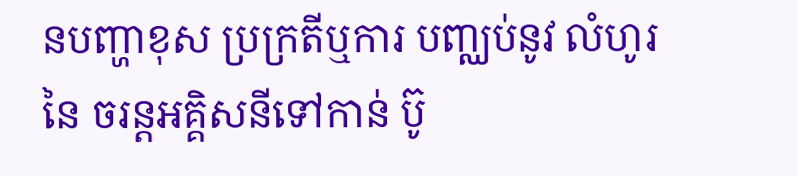នបញ្ហាខុស ប្រក្រតីឬការ បញ្ឈប់នូវ លំហូរនៃ ចរន្តអគ្គិសនីទៅកាន់ ប៊ូ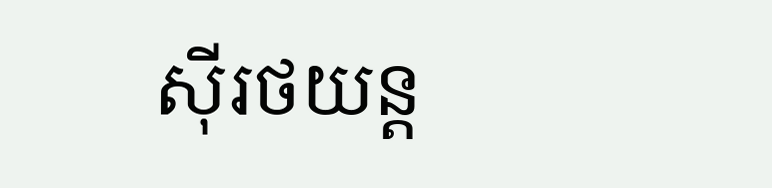ស៊ីរថយន្ត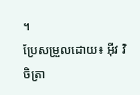។
ប្រែសម្រួលដោយ៖ អុីវ វិចិត្រា